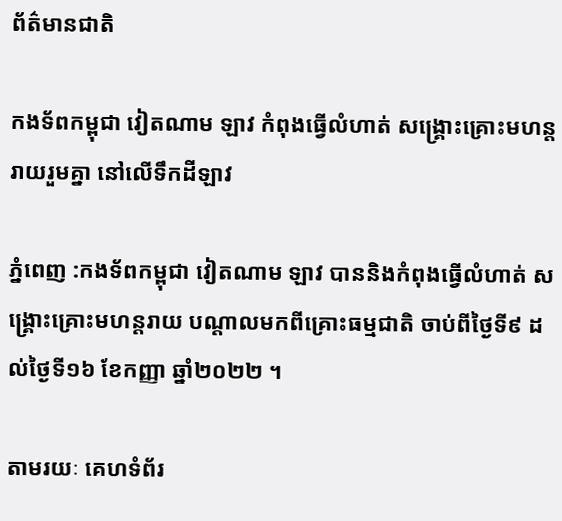ព័ត៌មានជាតិ

កងទ័ពកម្ពុជា វៀតណាម ឡាវ កំពុងធ្វើលំហាត់ សង្គ្រោះគ្រោះមហន្តរាយរួមគ្នា នៅលើទឹកដីឡាវ

ភ្នំពេញ :កងទ័ពកម្ពុជា វៀតណាម ឡាវ បាននិងកំពុងធ្វើលំហាត់ សង្គ្រោះគ្រោះមហន្តរាយ បណ្តាលមកពីគ្រោះធម្មជាតិ ចាប់ពីថ្ងៃទី៩ ដល់ថ្ងៃទី១៦ ខែកញ្ញា ឆ្នាំ២០២២ ។

តាមរយៈ គេហទំព័រ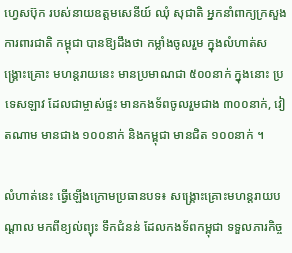ហ្វេសប៊ុក របស់នាយឧត្ដមសេនីយ៍ ឈុំ សុជាតិ អ្នកនាំពាក្យក្រសួងការពារជាតិ កម្ពុជា បានឱ្យដឹងថា កម្លាំងចូលរួម ក្នុងលំហាត់សង្គ្រោះគ្រោះ មហន្តរាយនេះ មានប្រមាណជា ៥០០នាក់ ក្នុងនោះ ប្រទេសឡាវ ដែលជាម្ចាស់ផ្ទះ មានកងទ័ពចូលរួមជាង ៣០០នាក់, វៀតណាម មានជាង ១០០នាក់ និងកម្ពុជា មានជិត ១០០នាក់ ។

លំហាត់នេះ ធ្វើឡើងក្រោមប្រធានបទ៖ សង្គ្រោះគ្រោះមហន្តរាយបណ្តាល មកពីខ្យល់ព្យុះ ទឹកជំនន់ ដែលកងទ័ពកម្ពុជា ទទួលភារកិច្ច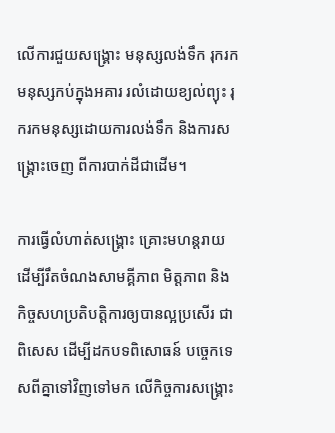លើការជួយសង្គ្រោះ មនុស្សលង់ទឹក រុករកមនុស្សកប់ក្នុងអគារ រលំដោយខ្យល់ព្យុះ រុករកមនុស្សដោយការលង់ទឹក និងការសង្គ្រោះចេញ ពីការបាក់ដីជាដើម។

ការធ្វើលំហាត់សង្រ្គោះ គ្រោះមហន្តរាយ ដើម្បីរឹតចំណងសាមគ្គីភាព មិត្តភាព និង កិច្ចសហប្រតិបត្តិការឲ្យបានល្អប្រសើរ ជាពិសេស ដើម្បីដកបទពិសោធន៍ បច្ចេកទេសពីគ្នាទៅវិញទៅមក លើកិច្ចការសង្រ្គោះ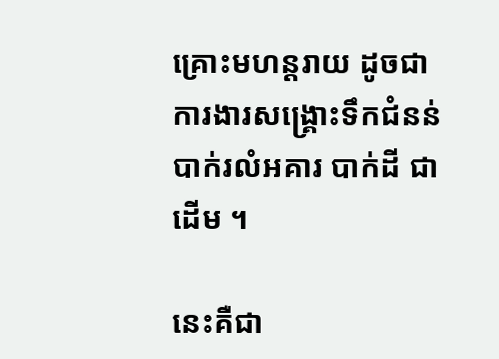គ្រោះមហន្តរាយ ដូចជាការងារសង្គ្រោះទឹកជំនន់ បាក់រលំអគារ បាក់ដី ជាដើម ។

នេះគឺជា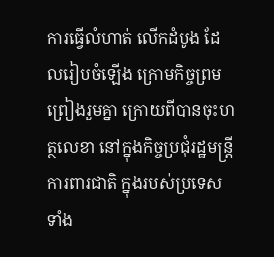ការធ្វើលំហាត់ លើកដំបូង ដែលរៀបចំឡើង ក្រោមកិច្ចព្រមព្រៀងរួមគ្នា ក្រោយពីបានចុះហត្ថលេខា នៅក្នុងកិច្ចប្រជុំរដ្ឋមន្ត្រី ការពារជាតិ ក្នុងរបស់ប្រទេសទាំង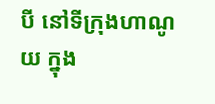បី នៅទីក្រុងហាណូយ ក្នុង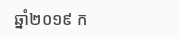ឆ្នាំ២០១៩ ក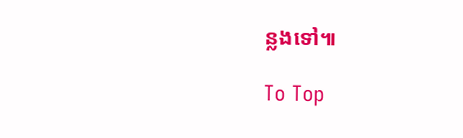ន្លងទៅ៕

To Top